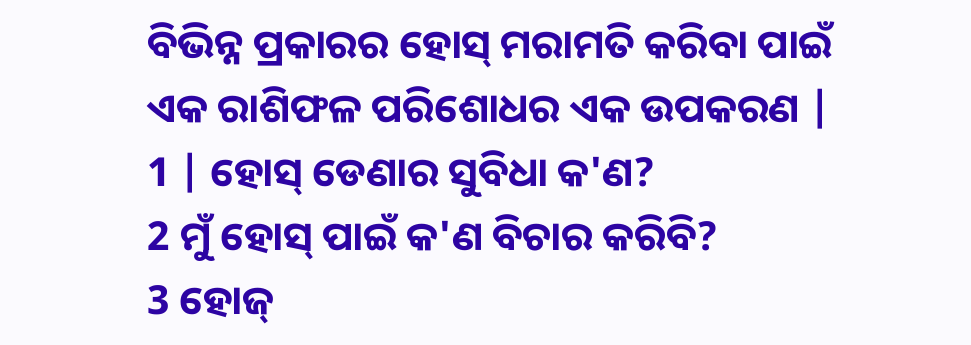ବିଭିନ୍ନ ପ୍ରକାରର ହୋସ୍ ମରାମତି କରିବା ପାଇଁ ଏକ ରାଶିଫଳ ପରିଶୋଧର ଏକ ଉପକରଣ |
1 | ହୋସ୍ ଡେଣାର ସୁବିଧା କ'ଣ?
2 ମୁଁ ହୋସ୍ ପାଇଁ କ'ଣ ବିଚାର କରିବି?
3 ହୋଜ୍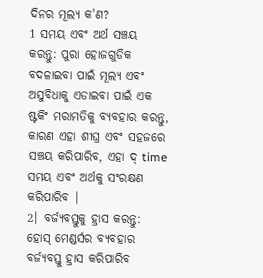ଦିନର ମୂଲ୍ୟ କ'ଣ?
1 ସମୟ ଏବଂ ଅର୍ଥ ସଞ୍ଚୟ କରନ୍ତୁ: ପୁରା ହୋଜଗୁଡିକ ବଦଳାଇବା ପାଇଁ ମୂଲ୍ୟ ଏବଂ ଅସୁବିଧାକୁ ଏଡାଇବା ପାଇଁ ଏକ ଷ୍ଟକିଂ ମରାମତିକୁ ବ୍ୟବହାର କରନ୍ତୁ, କାରଣ ଏହା ଶୀଘ୍ର ଏବଂ ସହଜରେ ସଞ୍ଚୟ କରିପାରିବ, ଏହା ଦ୍ time ସମୟ ଏବଂ ଅର୍ଥକୁ ସଂରକ୍ଷଣ କରିପାରିବ |
2। ବର୍ଜ୍ୟବସ୍ତୁକୁ ହ୍ରାସ କରନ୍ତୁ: ହୋସ୍ ମେଣ୍ଡର୍ସର ବ୍ୟବହାର ବର୍ଜ୍ୟବସ୍ତୁ ହ୍ରାସ କରିପାରିବ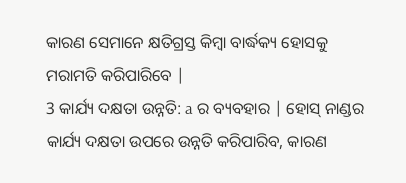କାରଣ ସେମାନେ କ୍ଷତିଗ୍ରସ୍ତ କିମ୍ବା ବାର୍ଦ୍ଧକ୍ୟ ହୋସକୁ ମରାମତି କରିପାରିବେ |
3 କାର୍ଯ୍ୟ ଦକ୍ଷତା ଉନ୍ନତି: a ର ବ୍ୟବହାର | ହୋସ୍ ନାଣ୍ଡର କାର୍ଯ୍ୟ ଦକ୍ଷତା ଉପରେ ଉନ୍ନତି କରିପାରିବ, କାରଣ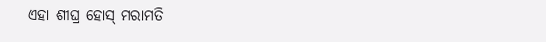ଏହା ଶୀଘ୍ର ହୋସ୍ ମରାମତି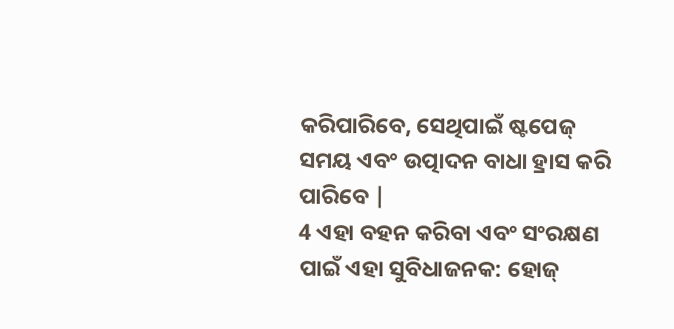କରିପାରିବେ, ସେଥିପାଇଁ ଷ୍ଟପେଜ୍ ସମୟ ଏବଂ ଉତ୍ପାଦନ ବାଧା ହ୍ରାସ କରି ପାରିବେ |
4 ଏହା ବହନ କରିବା ଏବଂ ସଂରକ୍ଷଣ ପାଇଁ ଏହା ସୁବିଧାଜନକ: ହୋଜ୍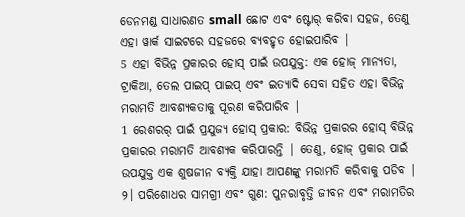ଡେନମଣ୍ଡ ସାଧାରଣତ small ଛୋଟ ଏବଂ ଷ୍ଟୋର୍ କରିବା ସହଜ, ତେଣୁ ଏହା ୱାର୍କ ସାଇଟରେ ସହଜରେ ବ୍ୟବହୃତ ହୋଇପାରିବ |
5 ଏହା ବିଭିନ୍ନ ପ୍ରକାରର ହୋସ୍ ପାଇଁ ଉପଯୁକ୍ତ: ଏକ ହୋଜ୍ ମାନ୍ୟତା, ଟ୍ରାକିଆ, ତେଲ ପାଇପ୍ ପାଇପ୍ ଏବଂ ଇତ୍ୟାଦି ସେବା ସହିତ ଏହା ବିଭିନ୍ନ ମରାମତି ଆବଶ୍ୟକତାକୁ ପୂରଣ କରିପାରିବ |
1 ରେଶରର୍ ପାଇଁ ପ୍ରଯୁଜ୍ୟ ହୋସ୍ ପ୍ରକାର: ବିଭିନ୍ନ ପ୍ରକାରର ହୋସ୍ ବିଭିନ୍ନ ପ୍ରକାରର ମରାମତି ଆବଶ୍ୟକ କରିପାରନ୍ତି | ତେଣୁ, ହୋଜ୍ ପ୍ରକାର ପାଇଁ ଉପଯୁକ୍ତ ଏକ ଶୁଷଜୀନ ବ୍ୟକ୍ତି ଯାହା ଆପଣଙ୍କୁ ମରାମତି କରିବାକୁ ପଡିବ |
୨। ପରିଶୋଧର ସାମଗ୍ରୀ ଏବଂ ଗୁଣ: ପୁନରାବୃତ୍ତି ଜୀବନ ଏବଂ ମରାମତିର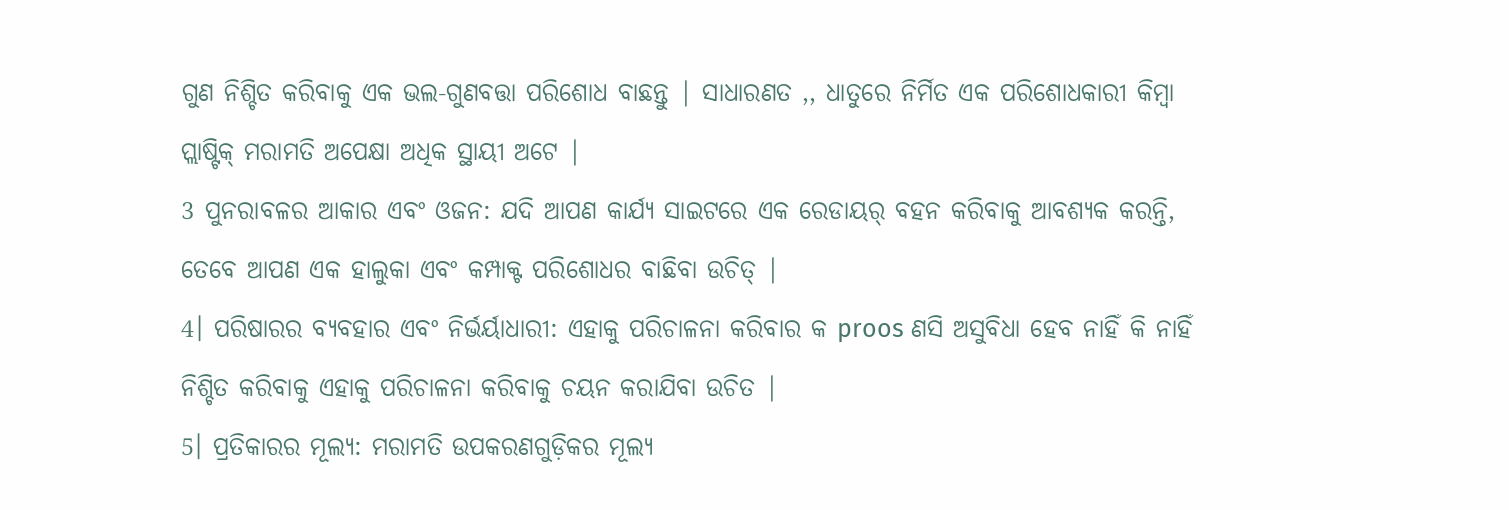ଗୁଣ ନିଶ୍ଚିତ କରିବାକୁ ଏକ ଭଲ-ଗୁଣବତ୍ତା ପରିଶୋଧ ବାଛନ୍ତୁ | ସାଧାରଣତ ,, ଧାତୁରେ ନିର୍ମିତ ଏକ ପରିଶୋଧକାରୀ କିମ୍ବା ପ୍ଲାଷ୍ଟିକ୍ ମରାମତି ଅପେକ୍ଷା ଅଧିକ ସ୍ଥାୟୀ ଅଟେ |
3 ପୁନରାବଳର ଆକାର ଏବଂ ଓଜନ: ଯଦି ଆପଣ କାର୍ଯ୍ୟ ସାଇଟରେ ଏକ ରେଡାୟର୍ ବହନ କରିବାକୁ ଆବଶ୍ୟକ କରନ୍ତି, ତେବେ ଆପଣ ଏକ ହାଲୁକା ଏବଂ କମ୍ପାକ୍ଟ ପରିଶୋଧର ବାଛିବା ଉଚିତ୍ |
4। ପରିଷାରର ବ୍ୟବହାର ଏବଂ ନିର୍ଭର୍ୟାଧାରୀ: ଏହାକୁ ପରିଚାଳନା କରିବାର କ proos ଣସି ଅସୁବିଧା ହେବ ନାହିଁ କି ନାହିଁ ନିଶ୍ଚିତ କରିବାକୁ ଏହାକୁ ପରିଚାଳନା କରିବାକୁ ଚୟନ କରାଯିବା ଉଚିତ |
5। ପ୍ରତିକାରର ମୂଲ୍ୟ: ମରାମତି ଉପକରଣଗୁଡ଼ିକର ମୂଲ୍ୟ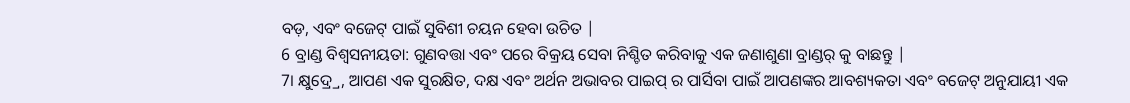ବଡ଼, ଏବଂ ବଜେଟ୍ ପାଇଁ ସୁବିଶୀ ଚୟନ ହେବା ଉଚିତ |
6 ବ୍ରାଣ୍ଡ ବିଶ୍ୱସନୀୟତା: ଗୁଣବତ୍ତା ଏବଂ ପରେ ବିକ୍ରୟ ସେବା ନିଶ୍ଚିତ କରିବାକୁ ଏକ ଜଣାଶୁଣା ବ୍ରାଣ୍ଡର୍ କୁ ବାଛନ୍ତୁ |
7। କ୍ଷୁଦ୍ର୍ରେ, ଆପଣ ଏକ ସୁରକ୍ଷିତ, ଦକ୍ଷ ଏବଂ ଅର୍ଥନ ଅଭାବର ପାଇପ୍ ର ପାର୍ସିବା ପାଇଁ ଆପଣଙ୍କର ଆବଶ୍ୟକତା ଏବଂ ବଜେଟ୍ ଅନୁଯାୟୀ ଏକ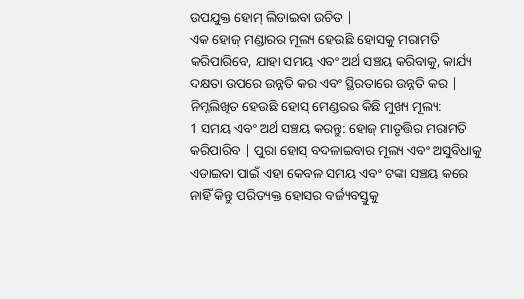ଉପଯୁକ୍ତ ହୋମ୍ ଲିଡାଇବା ଉଚିତ |
ଏକ ହୋଜ୍ ମଣ୍ଡାରର ମୂଲ୍ୟ ହେଉଛି ହୋସକୁ ମରାମତି କରିପାରିବେ, ଯାହା ସମୟ ଏବଂ ଅର୍ଥ ସଞ୍ଚୟ କରିବାକୁ, କାର୍ଯ୍ୟ ଦକ୍ଷତା ଉପରେ ଉନ୍ନତି କର ଏବଂ ସ୍ଥିରତାରେ ଉନ୍ନତି କର | ନିମ୍ନଲିଖିତ ହେଉଛି ହୋସ୍ ମେଣ୍ଡରର କିଛି ମୁଖ୍ୟ ମୂଲ୍ୟ:
1 ସମୟ ଏବଂ ଅର୍ଥ ସଞ୍ଚୟ କରନ୍ତୁ: ହୋଜ୍ ମାତୃତ୍ତିର ମରାମତି କରିପାରିବ | ପୁରା ହୋସ୍ ବଦଳାଇବାର ମୂଲ୍ୟ ଏବଂ ଅସୁବିଧାକୁ ଏଡାଇବା ପାଇଁ ଏହା କେବଳ ସମୟ ଏବଂ ଟଙ୍କା ସଞ୍ଚୟ କରେ ନାହିଁ କିନ୍ତୁ ପରିତ୍ୟକ୍ତ ହୋସର ବର୍ଜ୍ୟବସ୍ତୁକୁ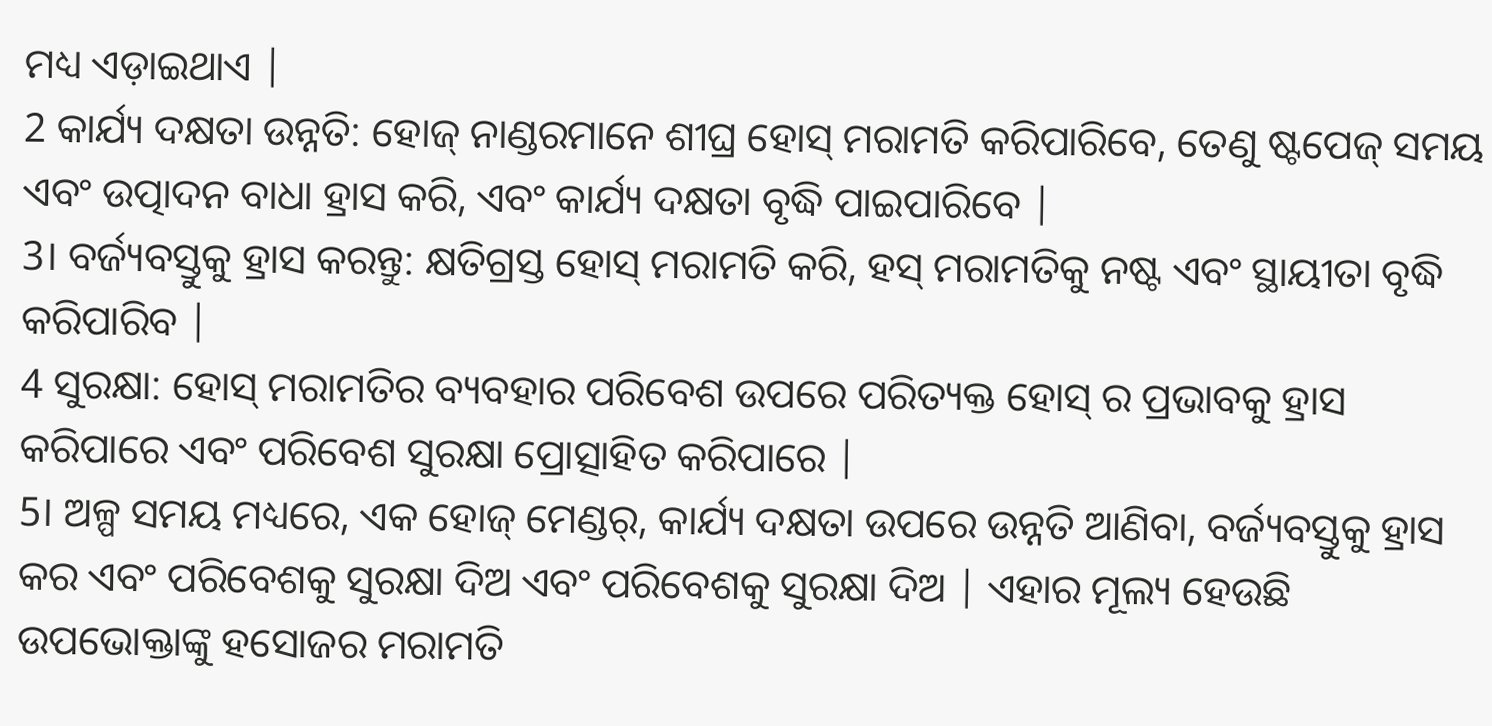ମଧ୍ୟ ଏଡ଼ାଇଥାଏ |
2 କାର୍ଯ୍ୟ ଦକ୍ଷତା ଉନ୍ନତି: ହୋଜ୍ ନାଣ୍ଡରମାନେ ଶୀଘ୍ର ହୋସ୍ ମରାମତି କରିପାରିବେ, ତେଣୁ ଷ୍ଟପେଜ୍ ସମୟ ଏବଂ ଉତ୍ପାଦନ ବାଧା ହ୍ରାସ କରି, ଏବଂ କାର୍ଯ୍ୟ ଦକ୍ଷତା ବୃଦ୍ଧି ପାଇପାରିବେ |
3। ବର୍ଜ୍ୟବସ୍ତୁକୁ ହ୍ରାସ କରନ୍ତୁ: କ୍ଷତିଗ୍ରସ୍ତ ହୋସ୍ ମରାମତି କରି, ହସ୍ ମରାମତିକୁ ନଷ୍ଟ ଏବଂ ସ୍ଥାୟୀତା ବୃଦ୍ଧି କରିପାରିବ |
4 ସୁରକ୍ଷା: ହୋସ୍ ମରାମତିର ବ୍ୟବହାର ପରିବେଶ ଉପରେ ପରିତ୍ୟକ୍ତ ହୋସ୍ ର ପ୍ରଭାବକୁ ହ୍ରାସ କରିପାରେ ଏବଂ ପରିବେଶ ସୁରକ୍ଷା ପ୍ରୋତ୍ସାହିତ କରିପାରେ |
5। ଅଳ୍ପ ସମୟ ମଧ୍ୟରେ, ଏକ ହୋଜ୍ ମେଣ୍ଡର୍, କାର୍ଯ୍ୟ ଦକ୍ଷତା ଉପରେ ଉନ୍ନତି ଆଣିବା, ବର୍ଜ୍ୟବସ୍ତୁକୁ ହ୍ରାସ କର ଏବଂ ପରିବେଶକୁ ସୁରକ୍ଷା ଦିଅ ଏବଂ ପରିବେଶକୁ ସୁରକ୍ଷା ଦିଅ | ଏହାର ମୂଲ୍ୟ ହେଉଛି ଉପଭୋକ୍ତାଙ୍କୁ ହସୋଜର ମରାମତି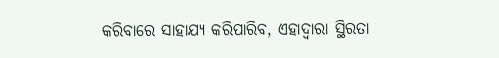କରିବାରେ ସାହାଯ୍ୟ କରିପାରିବ, ଏହାଦ୍ୱାରା ସ୍ଥିରତା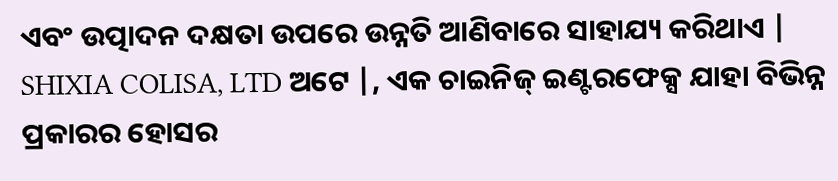ଏବଂ ଉତ୍ପାଦନ ଦକ୍ଷତା ଉପରେ ଉନ୍ନତି ଆଣିବାରେ ସାହାଯ୍ୟ କରିଥାଏ |
SHIXIA COLISA, LTD ଅଟେ |, ଏକ ଚାଇନିଜ୍ ଇଣ୍ଟରଫେକ୍ସ ଯାହା ବିଭିନ୍ନ ପ୍ରକାରର ହୋସର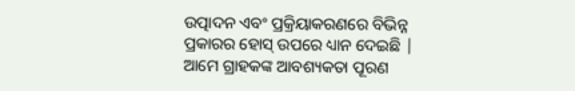ଉତ୍ପାଦନ ଏବଂ ପ୍ରକ୍ରିୟାକରଣରେ ବିଭିନ୍ନ ପ୍ରକାରର ହୋସ୍ ଉପରେ ଧ୍ୟାନ ଦେଇଛି | ଆମେ ଗ୍ରାହକଙ୍କ ଆବଶ୍ୟକତା ପୂରଣ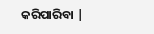କରିପାରିବା |